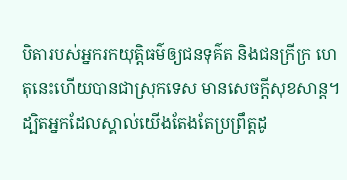បិតារបស់អ្នករកយុត្តិធម៌ឲ្យជនទុគ៌ត និងជនក្រីក្រ ហេតុនេះហើយបានជាស្រុកទេស មានសេចក្ដីសុខសាន្ត។ ដ្បិតអ្នកដែលស្គាល់យើងតែងតែប្រព្រឹត្តដូ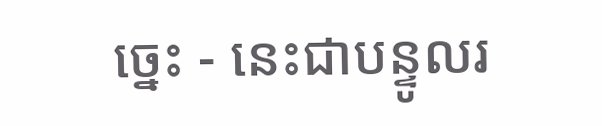ច្នេះ - នេះជាបន្ទូលរ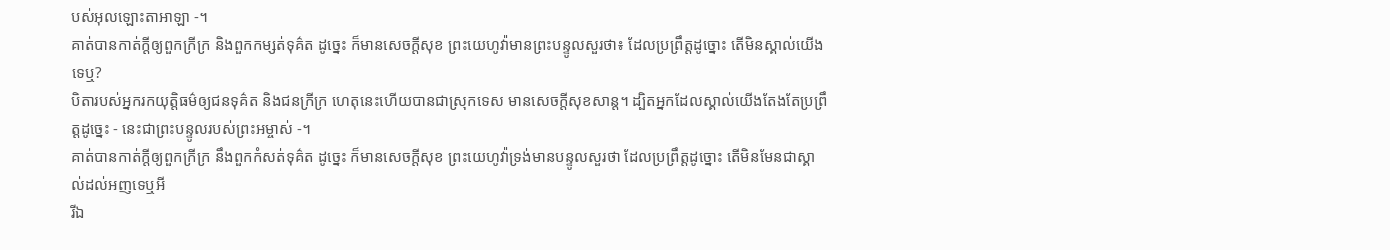បស់អុលឡោះតាអាឡា -។
គាត់បានកាត់ក្ដីឲ្យពួកក្រីក្រ និងពួកកម្សត់ទុគ៌ត ដូច្នេះ ក៏មានសេចក្ដីសុខ ព្រះយេហូវ៉ាមានព្រះបន្ទូលសួរថា៖ ដែលប្រព្រឹត្តដូច្នោះ តើមិនស្គាល់យើងទេឬ?
បិតារបស់អ្នករកយុត្តិធម៌ឲ្យជនទុគ៌ត និងជនក្រីក្រ ហេតុនេះហើយបានជាស្រុកទេស មានសេចក្ដីសុខសាន្ត។ ដ្បិតអ្នកដែលស្គាល់យើងតែងតែប្រព្រឹត្តដូច្នេះ - នេះជាព្រះបន្ទូលរបស់ព្រះអម្ចាស់ -។
គាត់បានកាត់ក្តីឲ្យពួកក្រីក្រ នឹងពួកកំសត់ទុគ៌ត ដូច្នេះ ក៏មានសេចក្ដីសុខ ព្រះយេហូវ៉ាទ្រង់មានបន្ទូលសួរថា ដែលប្រព្រឹត្តដូច្នោះ តើមិនមែនជាស្គាល់ដល់អញទេឬអី
រីឯ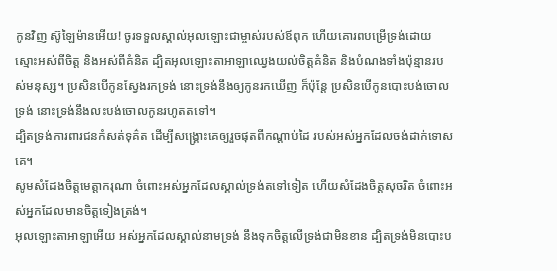កូនវិញ ស៊ូឡៃម៉ានអើយ! ចូរទទួលស្គាល់អុលឡោះជាម្ចាស់របស់ឪពុក ហើយគោរពបម្រើទ្រង់ដោយស្មោះអស់ពីចិត្ត និងអស់ពីគំនិត ដ្បិតអុលឡោះតាអាឡាឈ្វេងយល់ចិត្តគំនិត និងបំណងទាំងប៉ុន្មានរបស់មនុស្ស។ ប្រសិនបើកូនស្វែងរកទ្រង់ នោះទ្រង់នឹងឲ្យកូនរកឃើញ ក៏ប៉ុន្តែ ប្រសិនបើកូនបោះបង់ចោលទ្រង់ នោះទ្រង់នឹងលះបង់ចោលកូនរហូតតទៅ។
ដ្បិតទ្រង់ការពារជនកំសត់ទុគ៌ត ដើម្បីសង្គ្រោះគេឲ្យរួចផុតពីកណ្ដាប់ដៃ របស់អស់អ្នកដែលចង់ដាក់ទោសគេ។
សូមសំដែងចិត្តមេត្តាករុណា ចំពោះអស់អ្នកដែលស្គាល់ទ្រង់តទៅទៀត ហើយសំដែងចិត្តសុចរិត ចំពោះអស់អ្នកដែលមានចិត្តទៀងត្រង់។
អុលឡោះតាអាឡាអើយ អស់អ្នកដែលស្គាល់នាមទ្រង់ នឹងទុកចិត្តលើទ្រង់ជាមិនខាន ដ្បិតទ្រង់មិនបោះប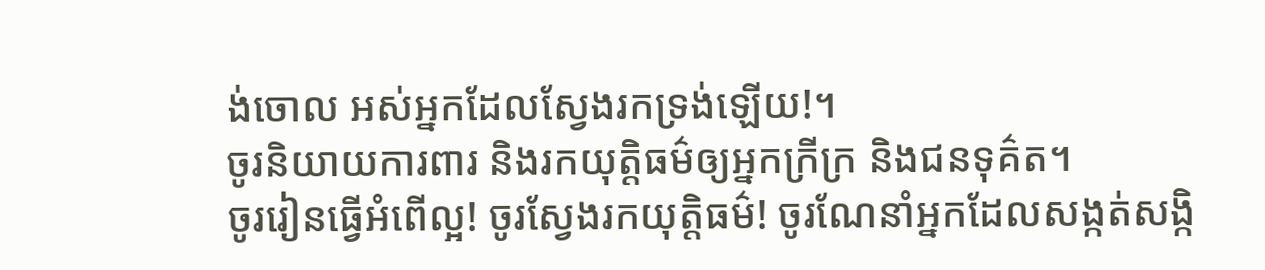ង់ចោល អស់អ្នកដែលស្វែងរកទ្រង់ឡើយ!។
ចូរនិយាយការពារ និងរកយុត្តិធម៌ឲ្យអ្នកក្រីក្រ និងជនទុគ៌ត។
ចូររៀនធ្វើអំពើល្អ! ចូរស្វែងរកយុត្តិធម៌! ចូរណែនាំអ្នកដែលសង្កត់សង្កិ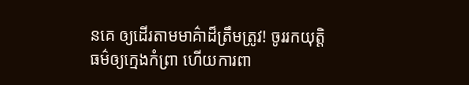នគេ ឲ្យដើរតាមមាគ៌ាដ៏ត្រឹមត្រូវ! ចូររកយុត្តិធម៌ឲ្យក្មេងកំព្រា ហើយការពា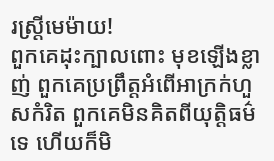រស្ត្រីមេម៉ាយ!
ពួកគេដុះក្បាលពោះ មុខឡើងខ្លាញ់ ពួកគេប្រព្រឹត្តអំពើអាក្រក់ហួសកំរិត ពួកគេមិនគិតពីយុត្តិធម៌ទេ ហើយក៏មិ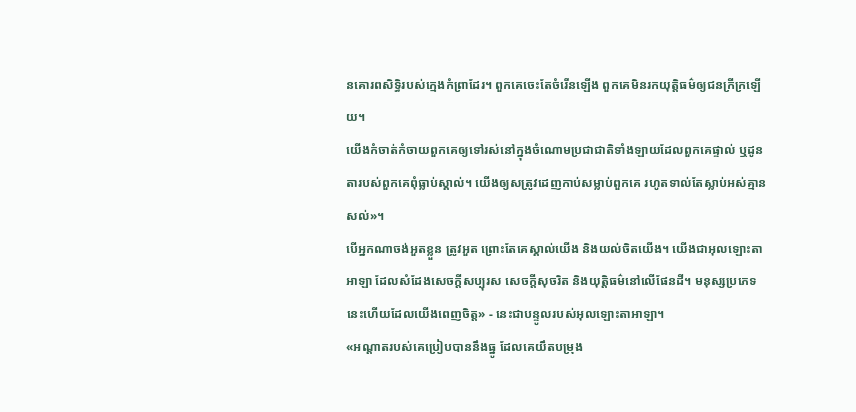នគោរពសិទ្ធិរបស់ក្មេងកំព្រាដែរ។ ពួកគេចេះតែចំរើនឡើង ពួកគេមិនរកយុត្តិធម៌ឲ្យជនក្រីក្រឡើយ។
យើងកំចាត់កំចាយពួកគេឲ្យទៅរស់នៅក្នុងចំណោមប្រជាជាតិទាំងឡាយដែលពួកគេផ្ទាល់ ឬដូនតារបស់ពួកគេពុំធ្លាប់ស្គាល់។ យើងឲ្យសត្រូវដេញកាប់សម្លាប់ពួកគេ រហូតទាល់តែស្លាប់អស់គ្មានសល់»។
បើអ្នកណាចង់អួតខ្លួន ត្រូវអួត ព្រោះតែគេស្គាល់យើង និងយល់ចិតយើង។ យើងជាអុលឡោះតាអាឡា ដែលសំដែងសេចក្ដីសប្បុរស សេចក្ដីសុចរិត និងយុត្តិធម៌នៅលើផែនដី។ មនុស្សប្រភេទនេះហើយដែលយើងពេញចិត្ត» - នេះជាបន្ទូលរបស់អុលឡោះតាអាឡា។
«អណ្ដាតរបស់គេប្រៀបបាននឹងធ្នូ ដែលគេយឹតបម្រុង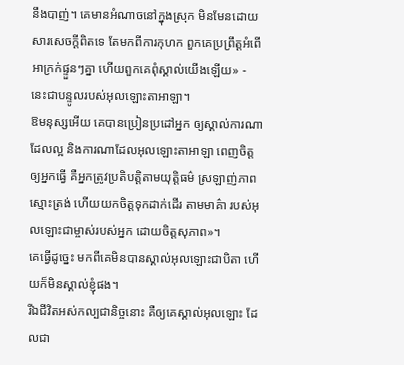នឹងបាញ់។ គេមានអំណាចនៅក្នុងស្រុក មិនមែនដោយសារសេចក្ដីពិតទេ តែមកពីការកុហក ពួកគេប្រព្រឹត្តអំពើអាក្រក់ផ្ទួនៗគ្នា ហើយពួកគេពុំស្គាល់យើងឡើយ» - នេះជាបន្ទូលរបស់អុលឡោះតាអាឡា។
ឱមនុស្សអើយ គេបានប្រៀនប្រដៅអ្នក ឲ្យស្គាល់ការណាដែលល្អ និងការណាដែលអុលឡោះតាអាឡា ពេញចិត្តឲ្យអ្នកធ្វើ គឺអ្នកត្រូវប្រតិបត្តិតាមយុត្តិធម៌ ស្រឡាញ់ភាពស្មោះត្រង់ ហើយយកចិត្តទុកដាក់ដើរ តាមមាគ៌ា របស់អុលឡោះជាម្ចាស់របស់អ្នក ដោយចិត្តសុភាព»។
គេធ្វើដូច្នេះ មកពីគេមិនបានស្គាល់អុលឡោះជាបិតា ហើយក៏មិនស្គាល់ខ្ញុំផង។
រីឯជីវិតអស់កល្បជានិច្ចនោះ គឺឲ្យគេស្គាល់អុលឡោះ ដែលជា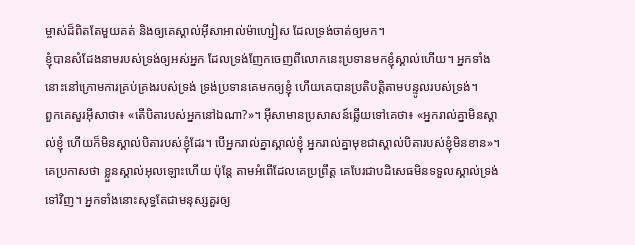ម្ចាស់ដ៏ពិតតែមួយគត់ និងឲ្យគេស្គាល់អ៊ីសាអាល់ម៉ាហ្សៀស ដែលទ្រង់ចាត់ឲ្យមក។
ខ្ញុំបានសំដែងនាមរបស់ទ្រង់ឲ្យអស់អ្នក ដែលទ្រង់ញែកចេញពីលោកនេះប្រទានមកខ្ញុំស្គាល់ហើយ។ អ្នកទាំងនោះនៅក្រោមការគ្រប់គ្រងរបស់ទ្រង់ ទ្រង់ប្រទានគេមកឲ្យខ្ញុំ ហើយគេបានប្រតិបត្ដិតាមបន្ទូលរបស់ទ្រង់។
ពួកគេសួរអ៊ីសាថា៖ «តើបិតារបស់អ្នកនៅឯណា?»។ អ៊ីសាមានប្រសាសន៍ឆ្លើយទៅគេថា៖ «អ្នករាល់គ្នាមិនស្គាល់ខ្ញុំ ហើយក៏មិនស្គាល់បិតារបស់ខ្ញុំដែរ។ បើអ្នករាល់គ្នាស្គាល់ខ្ញុំ អ្នករាល់គ្នាមុខជាស្គាល់បិតារបស់ខ្ញុំមិនខាន»។
គេប្រកាសថា ខ្លួនស្គាល់អុលឡោះហើយ ប៉ុន្ដែ តាមអំពើដែលគេប្រព្រឹត្ដ គេបែរជាបដិសេធមិនទទួលស្គាល់ទ្រង់ទៅវិញ។ អ្នកទាំងនោះសុទ្ធតែជាមនុស្សគួរឲ្យ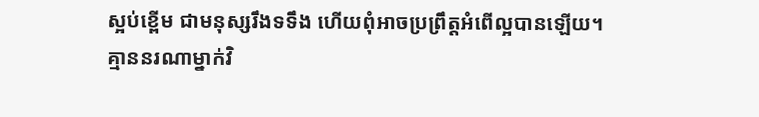ស្អប់ខ្ពើម ជាមនុស្សរឹងទទឹង ហើយពុំអាចប្រព្រឹត្ដអំពើល្អបានឡើយ។
គ្មាននរណាម្នាក់វិ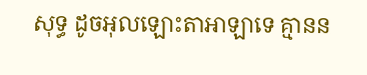សុទ្ធ ដូចអុលឡោះតាអាឡាទេ គ្មានន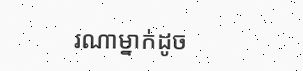រណាម្នាក់ដូច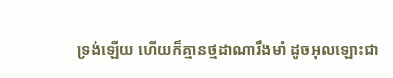ទ្រង់ឡើយ ហើយក៏គ្មានថ្មដាណារឹងមាំ ដូចអុលឡោះជា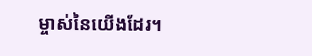ម្ចាស់នៃយើងដែរ។